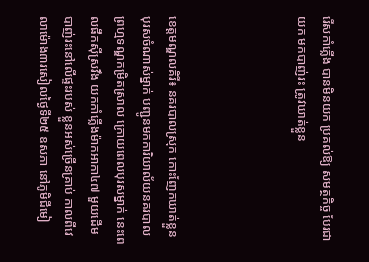រើសកាំភ្លើង បានមិនយក ប្រគល់ឱ្យ សមត្ថកិច្ច បែរជាយក មកបាញ់រះ ត្រូវឃាត់ខ្លួន




ខេត្តមណ្ឌលគិរី៖ នគរបាលស្រុក កោះញែកឃាត់ខ្លួន បុរសចំណាស់ម្នាក់ បញ្ជូនមកការិយាល័យនគរបាល ព្រហ្មទណ្ឌកម្រិតស្រាល ក្រោយពេលបុរសម្នាក់ នេះពេលផឹកស៊ីស្រវឹង យកកាំភ្លើងម៉ាកអាកា៤៧ មួយដើម បាញ់រះនៅលើផ្ទះរបស់ ខ្លួនអស់ច្រើនគ្រាប់ កាលពីវេលាម៉ោង៣រសៀលថ្ងៃទី២៥ ឧសភា នៅភូមិជីមៀ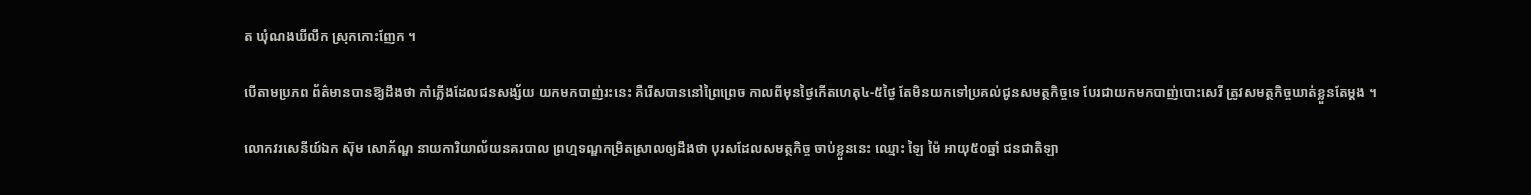ត ឃុំណងឃីលឹក ស្រុកកោះញែក ។

បើតាមប្រភព ព័ត៌មានបានឱ្យដឹងថា កាំភ្លើងដែលជនសង្ស័យ យកមកបាញ់រះនេះ គឺរើសបាននៅព្រៃព្រេច កាលពីមុនថ្ងៃកើតហេតុ៤-៥ថ្ងៃ តែមិនយកទៅប្រគល់ជូនសមត្ថកិច្ចទេ បែរជាយកមកបាញ់បោះសេរី ត្រូវសមត្ថកិច្ចឃាត់ខ្លួនតែម្តង ។

លោកវរសេនីយ៍ឯក ស៊ុម សោភ័ណ្ឌ នាយការិយាល័យនគរបាល ព្រហ្មទណ្ឌកម្រិតស្រាលឲ្យដឹងថា បុរសដែលសមត្ថកិច្ច ចាប់ខ្លួននេះ ឈ្មោះ ឡៃ ម៉ៃ អាយុ៥០ឆ្នាំ ជនជាតិឡា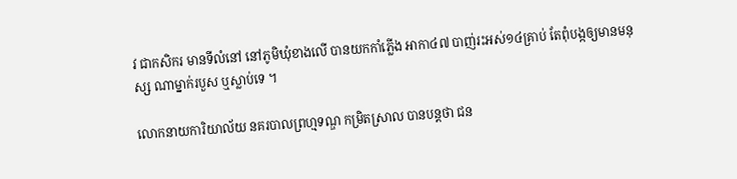វ ជាកសិករ មានទីលំនៅ នៅភូមិឃុំខាងលើ បានយកកាំភ្លើង អាកា៤៧ បាញ់រះអស់១៤គ្រាប់ តែពុំបង្កឲ្យមានមនុស្ស ណាម្នាក់របួស ឬស្លាប់ទេ ។

លោកនាយការិយាល័យ នគរបាលព្រហ្មទណ្ឌ កម្រិតស្រាល បានបន្តថា ជន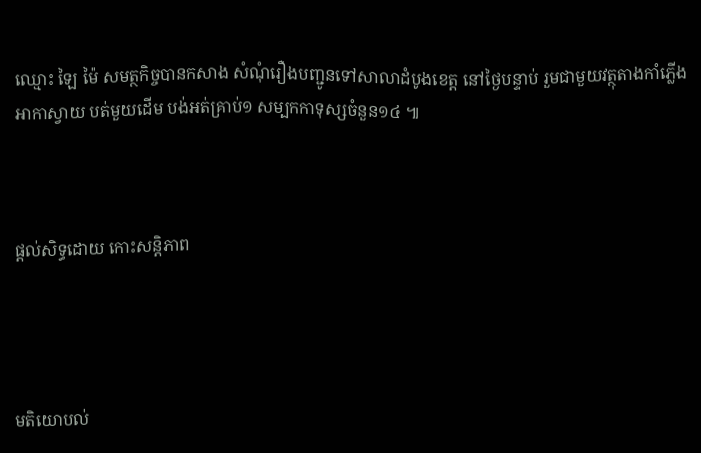ឈ្មោះ ឡៃ ម៉ៃ សមត្ថកិច្ចបានកសាង សំណុំរឿងបញ្ជូនទៅសាលាដំបូងខេត្ត នៅថ្ងៃបន្ទាប់ រួមជាមួយវត្ថុតាងកាំភ្លើង អាកាស្វាយ បត់មួយដើម បង់អត់គ្រាប់១ សម្បកកាទុស្សចំនួន១៤ ៕



ផ្តល់សិទ្ធដោយ កោះសន្តិភាព




មតិយោបល់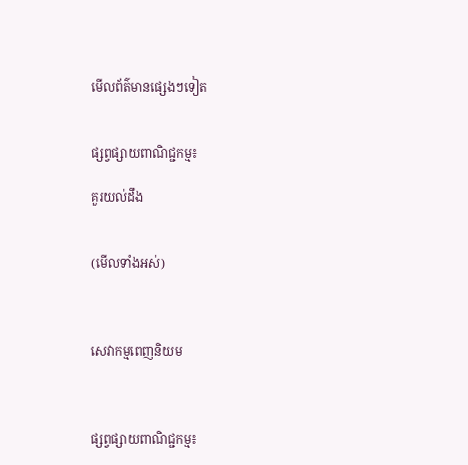មើលព័ត៌មានផ្សេងៗទៀត


ផ្សព្វផ្សាយពាណិជ្ជកម្ម៖

គួរយល់ដឹង


(មើលទាំងអស់)



សេវាកម្មពេញនិយម



ផ្សព្វផ្សាយពាណិជ្ជកម្ម៖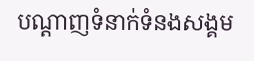បណ្តាញទំនាក់ទំនងសង្គម